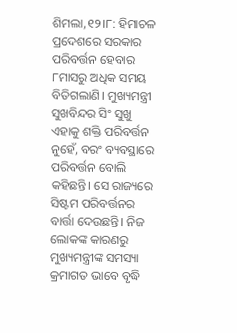ଶିମଲା,୧୨।୮: ହିମାଚଳ ପ୍ରଦେଶରେ ସରକାର ପରିବର୍ତ୍ତନ ହେବାର ୮ମାସରୁ ଅଧିକ ସମୟ ବିତିଗଲାଣି। ମୁଖ୍ୟମନ୍ତ୍ରୀ ସୁଖବିନ୍ଦର ସିଂ ସୁଖୁ ଏହାକୁ ଶକ୍ତି ପରିବର୍ତ୍ତନ ନୁହେଁ, ବରଂ ବ୍ୟବସ୍ଥାରେ ପରିବର୍ତ୍ତନ ବୋଲି କହିଛନ୍ତି। ସେ ରାଜ୍ୟରେ ସିଷ୍ଟମ ପରିବର୍ତ୍ତନର ବାର୍ତ୍ତା ଦେଉଛନ୍ତି। ନିଜ ଲୋକଙ୍କ କାରଣରୁ ମୁଖ୍ୟମନ୍ତ୍ରୀଙ୍କ ସମସ୍ୟା କ୍ରମାଗତ ଭାବେ ବୃଦ୍ଧି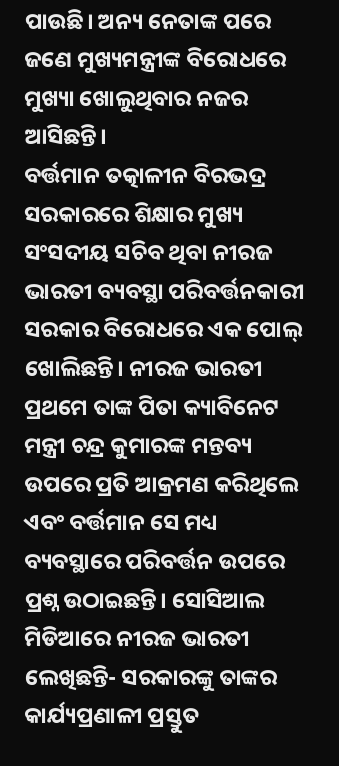ପାଉଛି। ଅନ୍ୟ ନେତାଙ୍କ ପରେ ଜଣେ ମୁଖ୍ୟମନ୍ତ୍ରୀଙ୍କ ବିରୋଧରେ ମୁଖ୍ୟା ଖୋଲୁଥିବାର ନଜର ଆସିଛନ୍ତି।
ବର୍ତ୍ତମାନ ତତ୍କାଳୀନ ବିରଭଦ୍ର ସରକାରରେ ଶିକ୍ଷାର ମୁଖ୍ୟ ସଂସଦୀୟ ସଚିବ ଥିବା ନୀରଜ ଭାରତୀ ବ୍ୟବସ୍ଥା ପରିବର୍ତ୍ତନକାରୀ ସରକାର ବିରୋଧରେ ଏକ ପୋଲ୍ ଖୋଲିଛନ୍ତି। ନୀରଜ ଭାରତୀ ପ୍ରଥମେ ତାଙ୍କ ପିତା କ୍ୟାବିନେଟ ମନ୍ତ୍ରୀ ଚନ୍ଦ୍ର କୁମାରଙ୍କ ମନ୍ତବ୍ୟ ଉପରେ ପ୍ରତି ଆକ୍ରମଣ କରିଥିଲେ ଏବଂ ବର୍ତ୍ତମାନ ସେ ମଧ୍ୟ ବ୍ୟବସ୍ଥାରେ ପରିବର୍ତ୍ତନ ଉପରେ ପ୍ରଶ୍ନ ଉଠାଇଛନ୍ତି। ସୋସିଆଲ ମିଡିଆରେ ନୀରଜ ଭାରତୀ ଲେଖିଛନ୍ତି- ସରକାରଙ୍କୁ ତାଙ୍କର କାର୍ଯ୍ୟପ୍ରଣାଳୀ ପ୍ରସ୍ତୁତ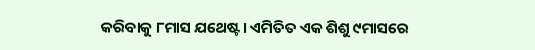କରିବାକୁ ୮ମାସ ଯଥେଷ୍ଟ। ଏମିତିତ ଏକ ଶିଶୁ ୯ମାସରେ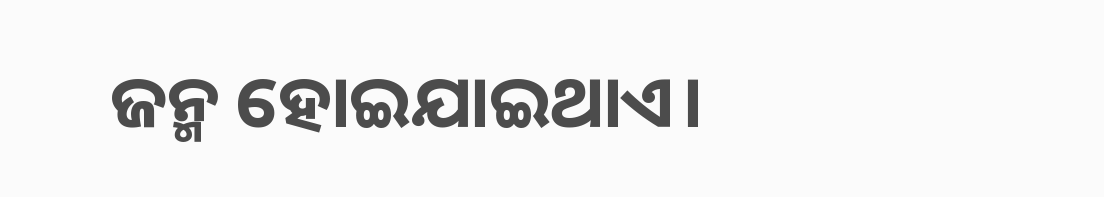ଜନ୍ମ ହୋଇଯାଇଥାଏ।